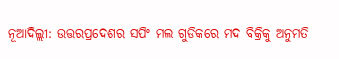ନୂଆଦିଲ୍ଲୀ: ଉତ୍ତରପ୍ରଦେଶର ସପିଂ ମଲ ଗୁଡିକରେ ମଦ ବିକ୍ରିକୁ ଅନୁମତି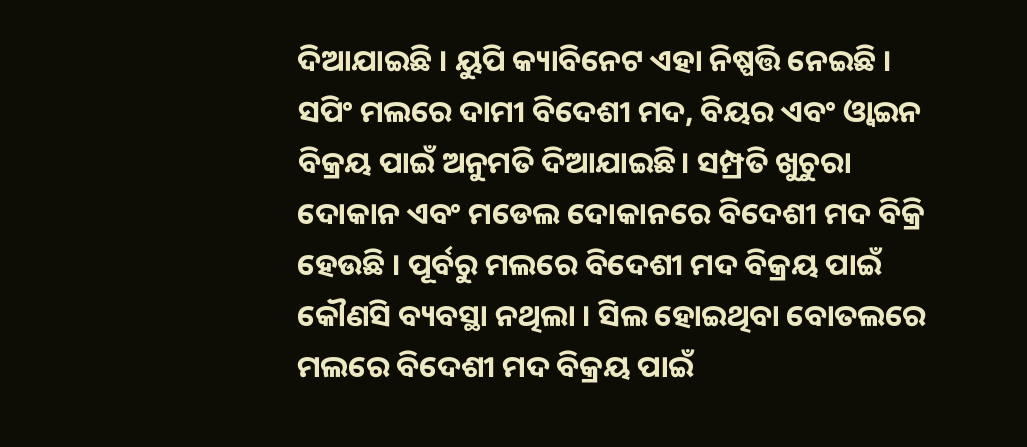ଦିଆଯାଇଛି । ୟୁପି କ୍ୟାବିନେଟ ଏହା ନିଷ୍ପତ୍ତି ନେଇଛି । ସପିଂ ମଲରେ ଦାମୀ ବିଦେଶୀ ମଦ, ବିୟର ଏବଂ ଓ୍ବାଇନ ବିକ୍ରୟ ପାଇଁ ଅନୁମତି ଦିଆଯାଇଛି। ସମ୍ପ୍ରତି ଖୁଚୁରା ଦୋକାନ ଏବଂ ମଡେଲ ଦୋକାନରେ ବିଦେଶୀ ମଦ ବିକ୍ରି ହେଉଛି । ପୂର୍ବରୁ ମଲରେ ବିଦେଶୀ ମଦ ବିକ୍ରୟ ପାଇଁ କୌଣସି ବ୍ୟବସ୍ଥା ନଥିଲା । ସିଲ ହୋଇଥିବା ବୋତଲରେ ମଲରେ ବିଦେଶୀ ମଦ ବିକ୍ରୟ ପାଇଁ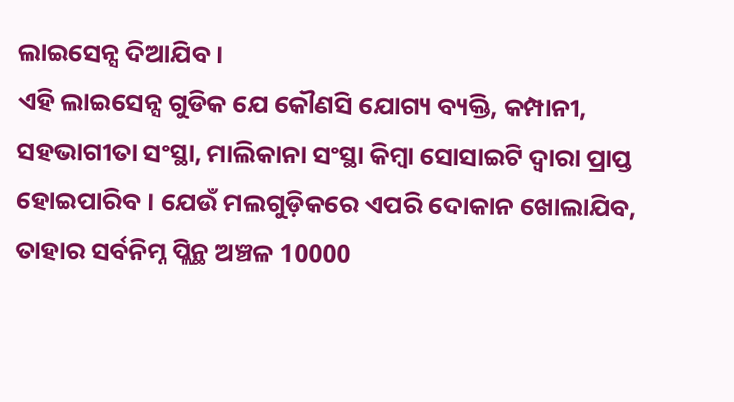ଲାଇସେନ୍ସ ଦିଆଯିବ ।
ଏହି ଲାଇସେନ୍ସ ଗୁଡିକ ଯେ କୌଣସି ଯୋଗ୍ୟ ବ୍ୟକ୍ତି, କମ୍ପାନୀ, ସହଭାଗୀତା ସଂସ୍ଥା, ମାଲିକାନା ସଂସ୍ଥା କିମ୍ବା ସୋସାଇଟି ଦ୍ୱାରା ପ୍ରାପ୍ତ ହୋଇପାରିବ । ଯେଉଁ ମଲଗୁଡ଼ିକରେ ଏପରି ଦୋକାନ ଖୋଲାଯିବ, ତାହାର ସର୍ବନିମ୍ନ ପ୍ଲିନ୍ଥ ଅଞ୍ଚଳ 10000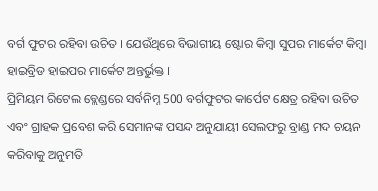ବର୍ଗ ଫୁଟର ରହିବା ଉଚିତ । ଯେଉଁଥିରେ ବିଭାଗୀୟ ଷ୍ଟୋର କିମ୍ବା ସୁପର ମାର୍କେଟ କିମ୍ବା ହାଇବ୍ରିଡ ହାଇପର ମାର୍କେଟ ଅନ୍ତର୍ଭୁକ୍ତ ।
ପ୍ରିମିୟମ ରିଟେଲ ବ୍ଲେଣ୍ଡରେ ସର୍ବନିମ୍ନ 500 ବର୍ଗଫୁଟର କାର୍ପେଟ କ୍ଷେତ୍ର ରହିବା ଉଚିତ ଏବଂ ଗ୍ରାହକ ପ୍ରବେଶ କରି ସେମାନଙ୍କ ପସନ୍ଦ ଅନୁଯାୟୀ ସେଲଫରୁ ବ୍ରାଣ୍ଡ ମଦ ଚୟନ କରିବାକୁ ଅନୁମତି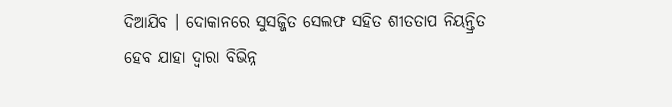ଦିଆଯିବ । ଦୋକାନରେ ସୁସଜ୍ଜିତ ସେଲଫ ସହିତ ଶୀତତାପ ନିୟନ୍ତ୍ରିତ ହେବ ଯାହା ଦ୍ବାରା ବିଭିନ୍ନ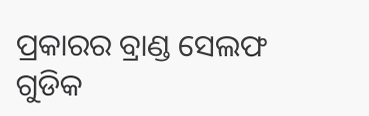ପ୍ରକାରର ବ୍ରାଣ୍ଡ ସେଲଫ ଗୁଡିକ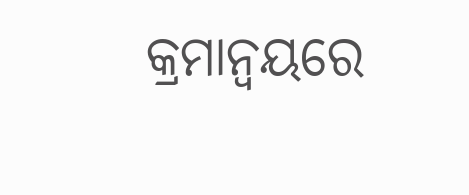କ୍ରମାନ୍ୱୟରେ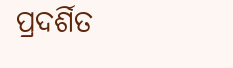ପ୍ରଦର୍ଶିତ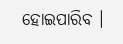ହୋଇପାରିବ ।